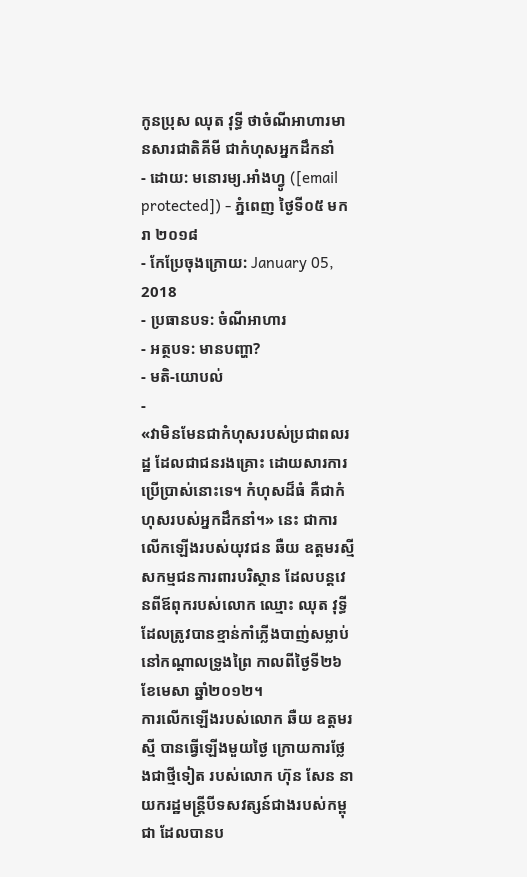កូនប្រុស ឈុត វុទ្ធី ថាចំណីអាហារមានសារជាតិគីមី ជាកំហុសអ្នកដឹកនាំ
- ដោយ: មនោរម្យ.អាំងហ្វូ ([email protected]) - ភ្នំពេញ ថ្ងៃទី០៥ មករា ២០១៨
- កែប្រែចុងក្រោយ: January 05, 2018
- ប្រធានបទ: ចំណីអាហារ
- អត្ថបទ: មានបញ្ហា?
- មតិ-យោបល់
-
«វាមិនមែនជាកំហុសរបស់ប្រជាពលរដ្ឋ ដែលជាជនរងគ្រោះ ដោយសារការប្រើប្រាស់នោះទេ។ កំហុសដ៏ធំ គឺជាកំហុសរបស់អ្នកដឹកនាំ។» នេះ ជាការលើកឡើងរបស់យុវជន ឆឺយ ឧត្ដមរស្មី សកម្មជនការពារបរិស្ថាន ដែលបន្តវេនពីឪពុករបស់លោក ឈ្មោះ ឈុត វុទ្ធី ដែលត្រូវបានខ្មាន់កាំភ្លើងបាញ់សម្លាប់ នៅកណ្ដាលទ្រូងព្រៃ កាលពីថ្ងៃទី២៦ ខែមេសា ឆ្នាំ២០១២។
ការលើកឡើងរបស់លោក ឆឺយ ឧត្ដមរស្មី បានធ្វើឡើងមួយថ្ងៃ ក្រោយការថ្លែងជាថ្មីទៀត របស់លោក ហ៊ុន សែន នាយករដ្ឋមន្ត្រីបីទសវត្សន៍ជាងរបស់កម្ពុជា ដែលបានប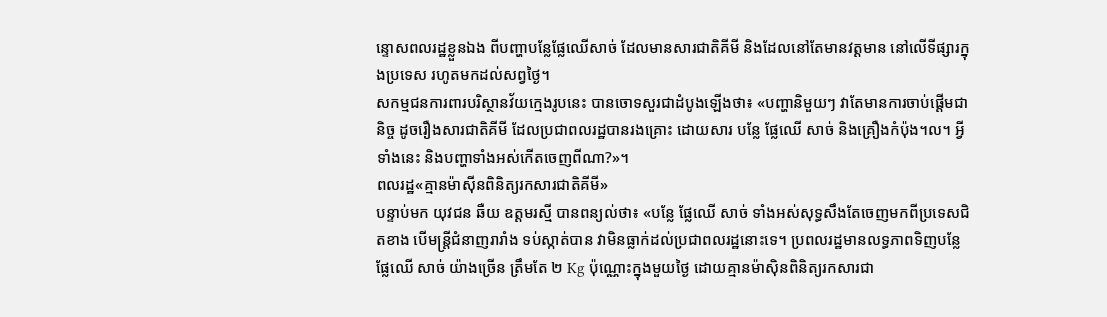ន្ទោសពលរដ្ឋខ្លួនឯង ពីបញ្ហាបន្លែផ្លែឈើសាច់ ដែលមានសារជាតិគីមី និងដែលនៅតែមានវត្តមាន នៅលើទីផ្សារក្នុងប្រទេស រហូតមកដល់សព្វថ្ងៃ។
សកម្មជនការពារបរិស្ថានវ័យក្មេងរូបនេះ បានចោទសួរជាដំបូងឡើងថា៖ «បញ្ហានិមួយៗ វាតែមានការចាប់ផ្តើមជានិច្ច ដូចរឿងសារជាតិគីមី ដែលប្រជាពលរដ្ឋបានរងគ្រោះ ដោយសារ បន្លែ ផ្លែឈើ សាច់ និងគ្រឿងកំប៉ុង។ល។ អ្វីទាំងនេះ និងបញ្ហាទាំងអស់កើតចេញពីណា?»។
ពលរដ្ឋ«គ្មានម៉ាស៊ីនពិនិត្យរកសារជាតិគីមី»
បន្ទាប់មក យុវជន ឆឺយ ឧត្ដមរស្មី បានពន្យល់ថា៖ «បន្លែ ផ្លែឈើ សាច់ ទាំងអស់សុទ្ធសឹងតែចេញមកពីប្រទេសជិតខាង បើមន្រ្តីជំនាញរារាំង ទប់ស្កាត់បាន វាមិនធ្លាក់ដល់ប្រជាពលរដ្ឋនោះទេ។ ប្រពលរដ្ឋមានលទ្ធភាពទិញបន្លែ ផ្លែឈើ សាច់ យ៉ាងច្រើន ត្រឹមតែ ២ Kg ប៉ុណ្ណោះក្នុងមួយថ្ងៃ ដោយគ្មានម៉ាស៊ិនពិនិត្យរកសារជា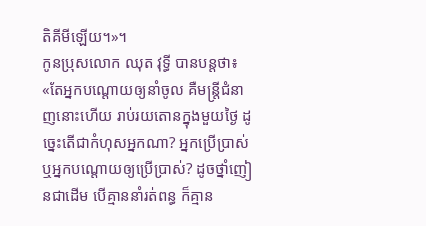តិគីមីឡើយ។»។
កូនប្រុសលោក ឈុត វុទ្ធី បានបន្តថា៖ «តែអ្នកបណ្ដោយឲ្យនាំចូល គឺមន្រ្តីជំនាញនោះហើយ រាប់រយតោនក្នុងមួយថ្ងៃ ដូច្នេះតើជាកំហុសអ្នកណា? អ្នកប្រើប្រាស់ ឬអ្នកបណ្តោយឲ្យប្រើប្រាស់? ដូចថ្នាំញៀនជាដើម បើគ្មាននាំរត់ពន្ធ ក៏គ្មាន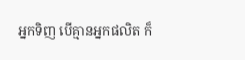អ្នកទិញ បើគ្មានអ្នកផលិត ក៏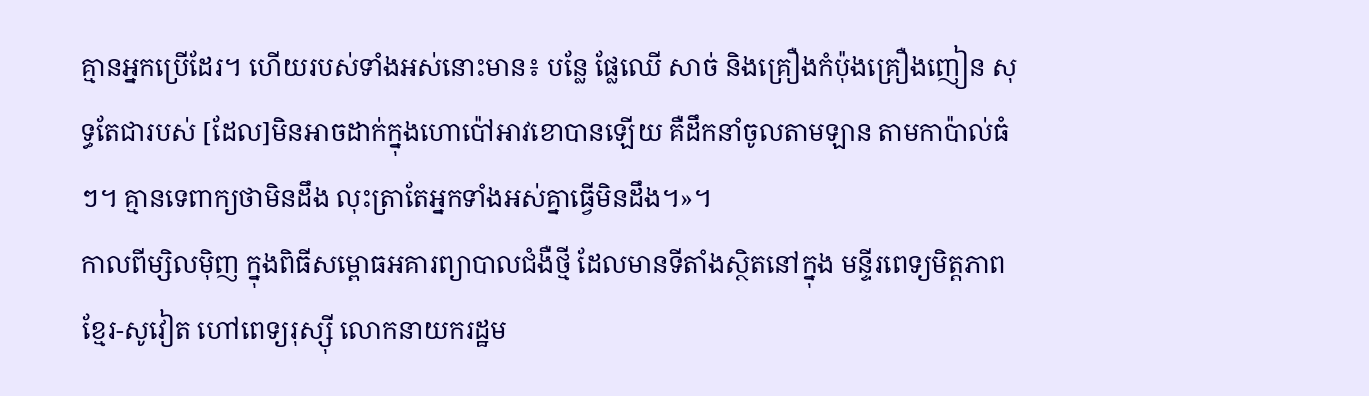គ្មានអ្នកប្រើដែរ។ ហើយរបស់ទាំងអស់នោះមាន៖ បន្លែ ផ្លែឈើ សាច់ និងគ្រឿងកំប៉ុងគ្រឿងញៀន សុទ្ធតែជារបស់ [ដែល]មិនអាចដាក់ក្នុងហោប៉ៅអាវខោបានឡើយ គឺដឹកនាំចូលតាមឡាន តាមកាប៉ាល់ធំៗ។ គ្មានទេពាក្យថាមិនដឹង លុះត្រាតែអ្នកទាំងអស់គ្នាធ្វើមិនដឹង។»។
កាលពីម្សិលម៉ិញ ក្នុងពិធីសម្ពោធអគារព្យាបាលជំងឺថ្មី ដែលមានទីតាំងស្ថិតនៅក្នុង មន្ទីរពេទ្យមិត្តភាពខ្មែរ-សូវៀត ហៅពេទ្យរុស្ស៊ី លោកនាយករដ្ឋម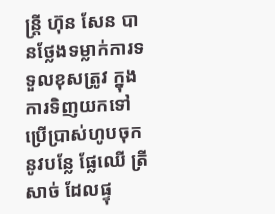ន្ត្រី ហ៊ុន សែន បានថ្លែងទម្លាក់ការទទួលខុសត្រូវ ក្នុងការទិញយកទៅប្រើប្រាស់ហូបចុក នូវបន្លែ ផ្លែឈើ ត្រីសាច់ ដែលផ្ទុ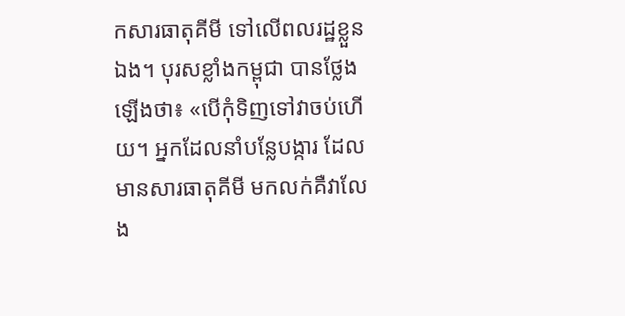កសារធាតុគីមី ទៅលើពលរដ្ឋខ្លួនឯង។ បុរសខ្លាំងកម្ពុជា បានថ្លែងឡើងថា៖ «បើកុំទិញទៅវាចប់ហើយ។ អ្នកដែលនាំបន្លែបង្ការ ដែលមានសារធាតុគីមី មកលក់គឺវាលែង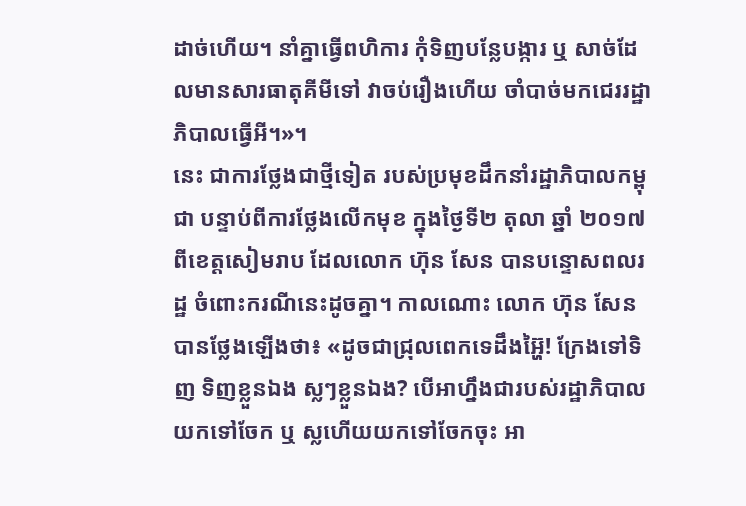ដាច់ហើយ។ នាំគ្នាធ្វើពហិការ កុំទិញបន្លែបង្ការ ឬ សាច់ដែលមានសារធាតុគីមីទៅ វាចប់រឿងហើយ ចាំបាច់មកជេររដ្ឋាភិបាលធ្វើអី។»។
នេះ ជាការថ្លែងជាថ្មីទៀត របស់ប្រមុខដឹកនាំរដ្ឋាភិបាលកម្ពុជា បន្ទាប់ពីការថ្លែងលើកមុខ ក្នុងថ្ងៃទី២ តុលា ឆ្នាំ ២០១៧ ពីខេត្តសៀមរាប ដែលលោក ហ៊ុន សែន បានបន្ទោសពលរដ្ឋ ចំពោះករណីនេះដូចគ្នា។ កាលណោះ លោក ហ៊ុន សែន បានថ្លែងឡើងថា៖ «ដូចជាជ្រុលពេកទេដឹងអ្ហ៊ៃ! ក្រែងទៅទិញ ទិញខ្លួនឯង ស្លៗខ្លួនឯង? បើអាហ្នឹងជារបស់រដ្ឋាភិបាលយកទៅចែក ឬ ស្លហើយយកទៅចែកចុះ អា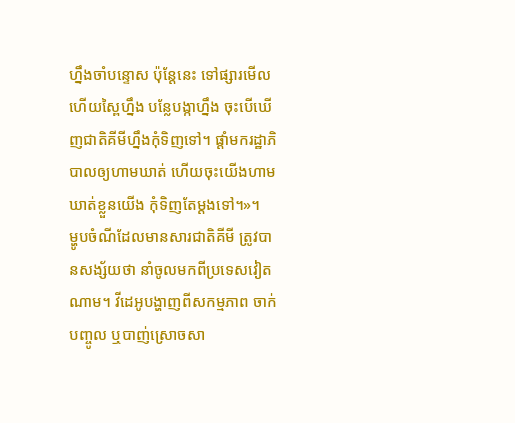ហ្នឹងចាំបន្ទោស ប៉ុន្តែនេះ ទៅផ្សារមើលហើយស្ពៃហ្នឹង បន្លែបង្កាហ្នឹង ចុះបើឃើញជាតិគីមីហ្នឹងកុំទិញទៅ។ ផ្តាំមករដ្ឋាភិបាលឲ្យហាមឃាត់ ហើយចុះយើងហាមឃាត់ខ្លួនយើង កុំទិញតែម្ដងទៅ។»។
ម្ហូបចំណីដែលមានសារជាតិគីមី ត្រូវបានសង្ស័យថា នាំចូលមកពីប្រទេសវៀតណាម។ វីដេអូបង្ហាញពីសកម្មភាព ចាក់បញ្ចូល ឬបាញ់ស្រោចសា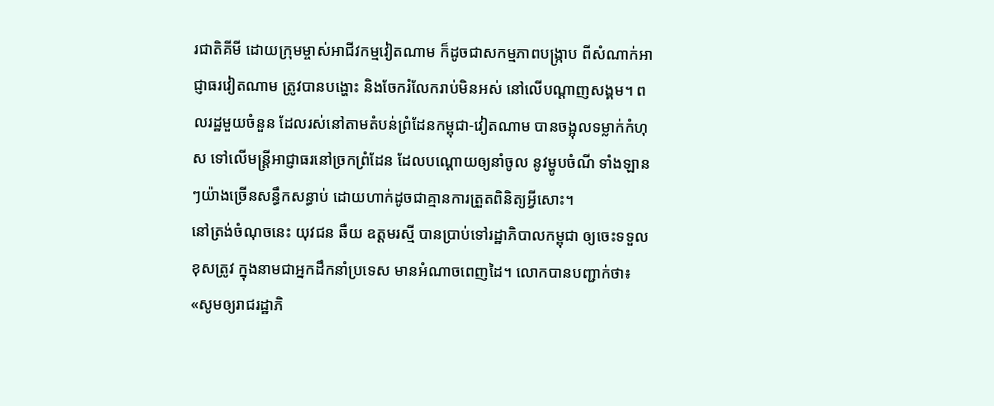រជាតិគីមី ដោយក្រុមម្ចាស់អាជីវកម្មវៀតណាម ក៏ដូចជាសកម្មភាពបង្ក្រាប ពីសំណាក់អាជ្ញាធរវៀតណាម ត្រូវបានបង្ហោះ និងចែករំលែករាប់មិនអស់ នៅលើបណ្ដាញសង្គម។ ពលរដ្ឋមួយចំនួន ដែលរស់នៅតាមតំបន់ព្រំដែនកម្ពុជា-វៀតណាម បានចង្អុលទម្លាក់កំហុស ទៅលើមន្ត្រីអាជ្ញាធរនៅច្រកព្រំដែន ដែលបណ្ដោយឲ្យនាំចូល នូវម្ហូបចំណី ទាំងឡានៗយ៉ាងច្រើនសន្ធឹកសន្ធាប់ ដោយហាក់ដូចជាគ្មានការត្រួតពិនិត្យអ្វីសោះ។
នៅត្រង់ចំណុចនេះ យុវជន ឆឺយ ឧត្ដមរស្មី បានប្រាប់ទៅរដ្ឋាភិបាលកម្ពុជា ឲ្យចេះទទួលខុសត្រូវ ក្នុងនាមជាអ្នកដឹកនាំប្រទេស មានអំណាចពេញដៃ។ លោកបានបញ្ជាក់ថា៖ «សូមឲ្យរាជរដ្ឋាភិ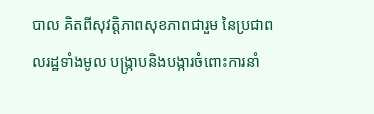បាល គិតពីសុវត្តិភាពសុខភាពជារួម នៃប្រជាពលរដ្ឋទាំងមូល បង្រ្កាបនិងបង្ការចំពោះការនាំ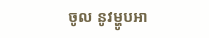ចូល នូវម្ហូបអា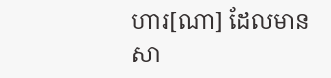ហារ[ណា] ដែលមានសា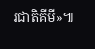រជាតិគីមី»៕